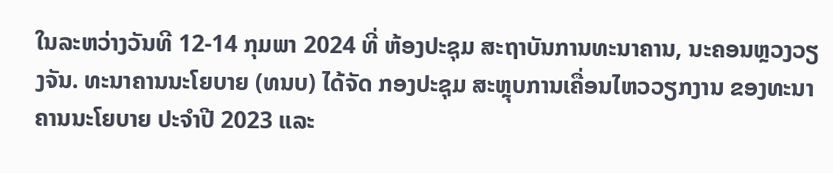ໃນລະຫວ່າງວັນທີ 12-14 ກຸມພາ 2024 ທີ່ ຫ້ອງປະຊຸມ ສະຖາບັນການທະນາຄານ, ນະຄອນຫຼວງວຽງຈັນ. ທະນາຄານນະໂຍບາຍ (ທນບ) ໄດ້ຈັດ ກອງປະຊຸມ ສະຫຼຸບການເຄື່ອນໄຫວວຽກງານ ຂອງທະນາຄານນະໂຍບາຍ ປະຈຳປີ 2023 ແລະ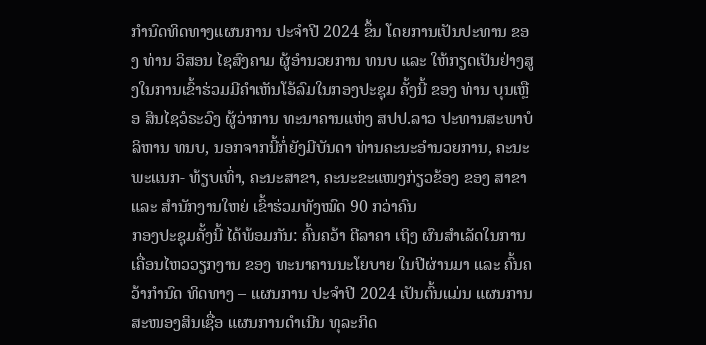ກຳນົດທິດທາງແຜນການ ປະຈຳປີ 2024 ຂຶ້ນ ໂດຍການເປັນປະທານ ຂອງ ທ່ານ ວິສອນ ໄຊສົງຄາມ ຜູ້ອຳນວຍການ ທນບ ແລະ ໃຫ້ກຽດເປັນຢ່າງສູງໃນການເຂົ້າຮ່ວມມີຄຳເຫັນໂອ້ລົມໃນກອງປະຊຸມ ຄັ້ງນີ້ ຂອງ ທ່ານ ບຸນເຫຼືອ ສິນໄຊວໍຣະວົງ ຜູ້ວ່າການ ທະນາຄານແຫ່ງ ສປປ.ລາວ ປະທານສະພາບໍລິຫານ ທນບ, ນອກຈາກນີ້ກໍ່ຍັງມີບັນດາ ທ່ານຄະນະອຳນວຍການ, ຄະນະພະແນກ- ທ້ຽບເທົ່າ, ຄະນະສາຂາ, ຄະນະຂະແໜງກ່ຽວຂ້ອງ ຂອງ ສາຂາ ແລະ ສຳນັກງານໃຫຍ່ ເຂົ້າຮ່ວມທັງໝົດ 90 ກວ່າຄົນ
ກອງປະຊຸມຄັ້ງນີ້ ໄດ້ພ້ອມກັນ: ຄົ້ນຄວ້າ ຕີລາຄາ ເຖິງ ຜົນສຳເລັດໃນການເຄື່ອນໄຫວວຽກງານ ຂອງ ທະນາຄານນະໂຍບາຍ ໃນປີຜ່ານມາ ແລະ ຄົ້ນຄວ້າກຳນົດ ທິດທາງ – ແຜນການ ປະຈຳປີ 2024 ເປັນຕົ້ນແມ່ນ ແຜນການສະໜອງສິນເຊື່ອ ແຜນການດຳເນີນ ທຸລະກິດ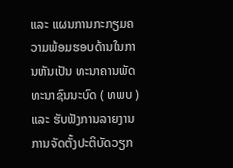ແລະ ແຜນການກະກຽມຄວາມພ້ອມຮອບດ້ານໃນການຫັນເປັນ ທະນາຄານພັດທະນາຊົນນະບົດ ( ທພບ ) ແລະ ຮັບຟັງການລາຍງານ ການຈັດຕັ້ງປະຕິບັດວຽກ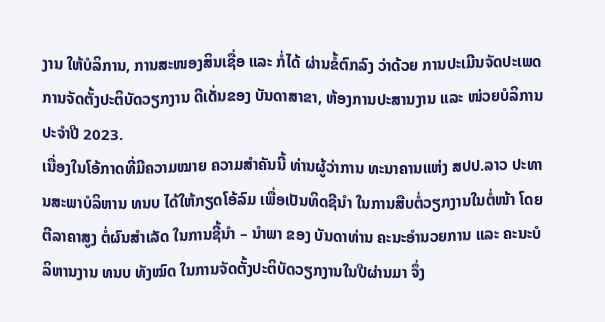ງານ ໃຫ້ບໍລິການ, ການສະໜອງສິນເຊື່ອ ແລະ ກໍ່ໄດ້ ຜ່ານຂໍ້ຕົກລົງ ວ່າດ້ວຍ ການປະເມີນຈັດປະເພດການຈັດຕັ້ງປະຕິບັດວຽກງານ ດີເດັ່ນຂອງ ບັນດາສາຂາ, ຫ້ອງການປະສານງານ ແລະ ໜ່ວຍບໍລິການປະຈຳປີ 2023.
ເນື່ອງໃນໂອ້ກາດທີ່ມີຄວາມໝາຍ ຄວາມສຳຄັນນີ້ ທ່ານຜູ້ວ່າການ ທະນາຄານແຫ່ງ ສປປ.ລາວ ປະທານສະພາບໍລິຫານ ທນບ ໄດ້ໃຫ້ກຽດໂອ້ລົມ ເພື່ອເປັນທິດຊີນຳ ໃນການສືບຕໍ່ວຽກງານໃນຕໍ່ໜ້າ ໂດຍຕີລາຄາສູງ ຕໍ່ຜົນສຳເລັດ ໃນການຊີ້ນຳ – ນຳພາ ຂອງ ບັນດາທ່ານ ຄະນະອຳນວຍການ ແລະ ຄະນະບໍລິຫານງານ ທນບ ທັງໝົດ ໃນການຈັດຕັ້ງປະຕິບັດວຽກງານໃນປີຜ່ານມາ ຈຶ່ງ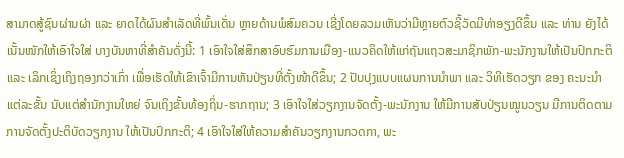ສາມາດສູ້ຊົນຜ່ານຜ່າ ແລະ ຍາດໄດ້ຜົນສໍາເລັດທີ່ພົ້ນເດັ່ນ ຫຼາຍດ້ານພໍສົມຄວນ ເຊີ່ງໂດຍລວມເຫັນວ່າມີຫຼາຍຕົວຊີ້ວັດມີທ່າອຽງດີຂຶ້ນ ແລະ ທ່ານ ຍັງໄດ້ເນັ້ນໜັກໃຫ້ເອົາໃຈໃສ່ ບາງບັນຫາທີ່ສຳຄັນດັ່ງນີ້: 1 ເອົາໃຈໃສ່ສຶກສາອົບຮົມການເມືອງ-ແນວຄິດໃຫ້ແກ່ຖັນແຖວສະມາຊິກພັກ-ພະນັກງານໃຫ້ເປັນປົກກະຕິ ແລະ ເລິກເຊິ່ງເຖິງຖອງກວ່າເກົ່າ ເພື່ອເຮັດໃຫ້ເຂົາເຈົ້າມີການຫັນປ່ຽນທີ່ຕັ້ງໜ້າດີຂຶ້ນ; 2 ປັບປຸງແບບແຜນການນຳພາ ແລະ ວິທີເຮັດວຽກ ຂອງ ຄະນະນຳແຕ່ລະຂັ້ນ ນັບແຕ່ສຳນັກງານໃຫຍ່ ຈົນເຖິງຂັ້ນທ້ອງຖິ່ນ-ຮາກຖານ; 3 ເອົາໃຈໃສ່ວຽກງານຈັດຕັ້ງ-ພະນັກງານ ໃຫ້ມີການສັບປ່ຽນໝູນວຽນ ມີການຕິດຕາມການຈັດຕັ້ງປະຕິບັດວຽກງານ ໃຫ້ເປັນປົກກະຕິ; 4 ເອົາໃຈໃສ່ໃຫ້ຄວາມສຳຄັນວຽກງານກວດກາ, ພະ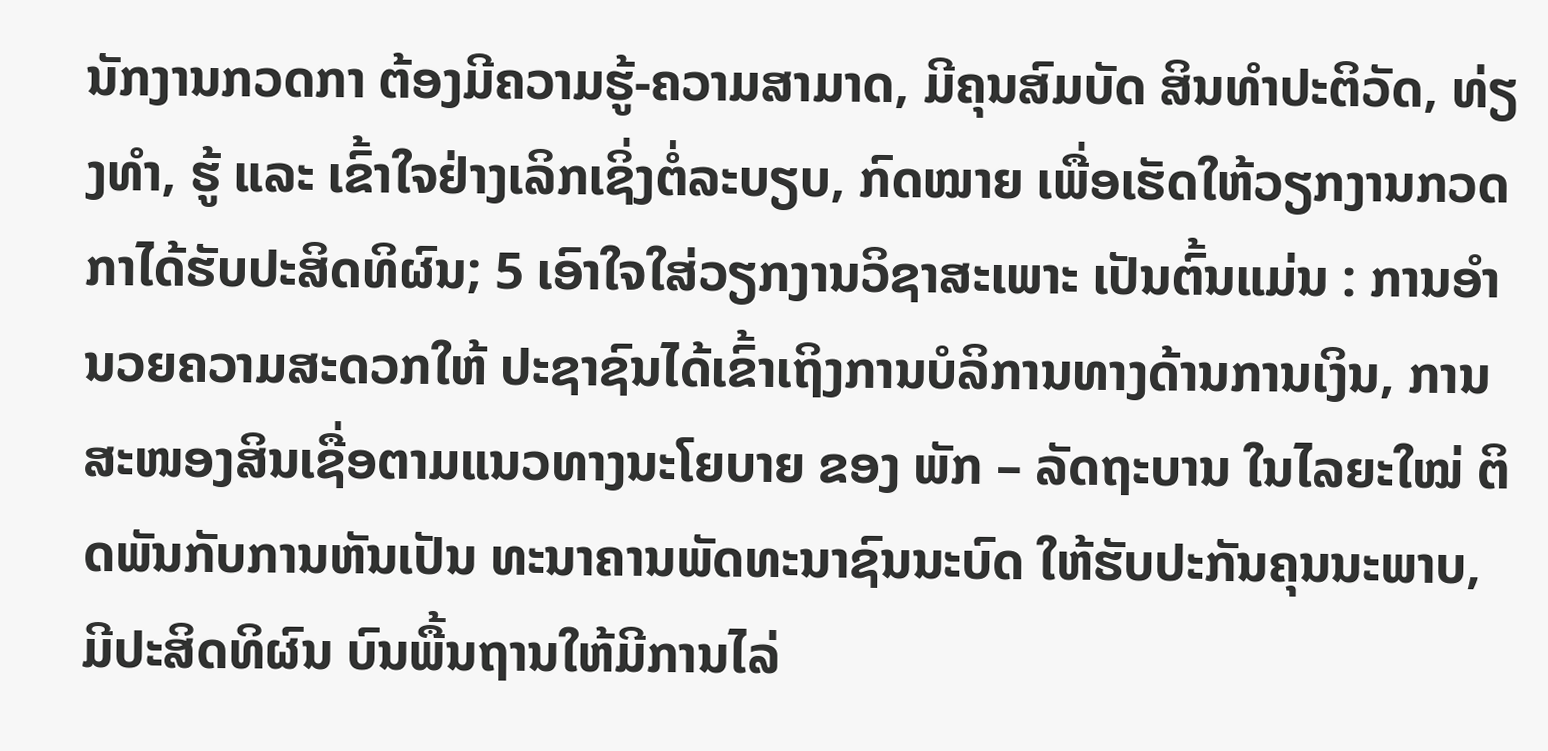ນັກງານກວດກາ ຕ້ອງມີຄວາມຮູ້-ຄວາມສາມາດ, ມີຄຸນສົມບັດ ສິນທຳປະຕິວັດ, ທ່ຽງທຳ, ຮູ້ ແລະ ເຂົ້າໃຈຢ່າງເລິກເຊິ່ງຕໍ່ລະບຽບ, ກົດໝາຍ ເພື່ອເຮັດໃຫ້ວຽກງານກວດກາໄດ້ຮັບປະສິດທິຜົນ; 5 ເອົາໃຈໃສ່ວຽກງານວິຊາສະເພາະ ເປັນຕົ້ນແມ່ນ : ການອຳນວຍຄວາມສະດວກໃຫ້ ປະຊາຊົນໄດ້ເຂົ້າເຖິງການບໍລິການທາງດ້ານການເງິນ, ການສະໜອງສິນເຊື່ອຕາມແນວທາງນະໂຍບາຍ ຂອງ ພັກ – ລັດຖະບານ ໃນໄລຍະໃໝ່ ຕິດພັນກັບການຫັນເປັນ ທະນາຄານພັດທະນາຊົນນະບົດ ໃຫ້ຮັບປະກັນຄຸນນະພາບ, ມີປະສິດທິຜົນ ບົນພື້ນຖານໃຫ້ມີການໄລ່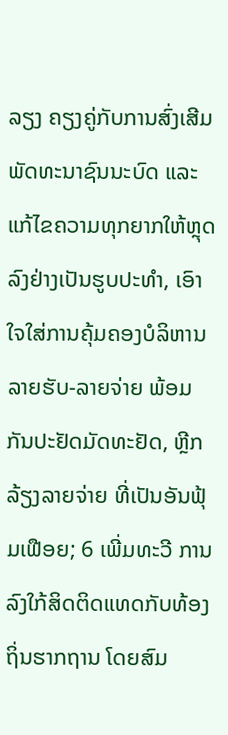ລຽງ ຄຽງຄູ່ກັບການສົ່ງເສີມພັດທະນາຊົນນະບົດ ແລະ ແກ້ໄຂຄວາມທຸກຍາກໃຫ້ຫຼຸດລົງຢ່າງເປັນຮູບປະທໍາ, ເອົາໃຈໃສ່ການຄຸ້ມຄອງບໍລິຫານລາຍຮັບ-ລາຍຈ່າຍ ພ້ອມກັນປະຢັດມັດທະຢັດ, ຫຼີກລ້ຽງລາຍຈ່າຍ ທີ່ເປັນອັນຟຸ້ມເຟືອຍ; 6 ເພີ່ມທະວີ ການລົງໃກ້ສິດຕິດແທດກັບທ້ອງຖິ່ນຮາກຖານ ໂດຍສົມ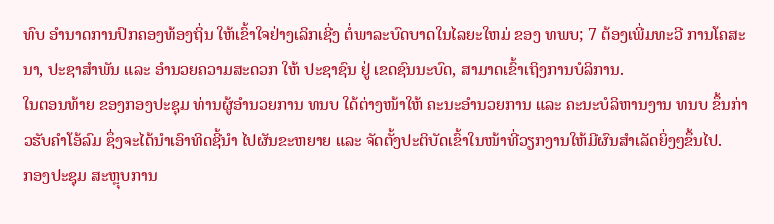ທົບ ອຳນາດການປົກຄອງທ້ອງຖິ່ນ ໃຫ້ເຂົ້າໃຈຢ່າງເລິກເຊີ່ງ ຕໍ່ພາລະບົດບາດໃນໄລຍະໃຫມ່ ຂອງ ທພບ; 7 ຕ້ອງເພີ່ມທະວີ ການໂຄສະນາ, ປະຊາສຳພັນ ແລະ ອໍານວຍຄວາມສະດວກ ໃຫ້ ປະຊາຊົນ ຢູ່ ເຂດຊົນນະບົດ, ສາມາດເຂົ້າເຖິງການບໍລິການ.
ໃນຕອນທ້າຍ ຂອງກອງປະຊຸມ ທ່ານຜູ້ອຳນວຍການ ທນບ ໃດ້ຕ່າງໜ້າໃຫ້ ຄະນະອຳນວຍການ ແລະ ຄະນະບໍລິຫານງານ ທນບ ຂຶ້ນກ່າວຮັບຄຳໂອ້ລົມ ຊຶ່ງຈະໄດ້ນຳເອົາທິດຊີ້ນຳ ໄປຜັນຂະຫຍາຍ ແລະ ຈັດຕັ້ງປະຕິບັດເຂົ້າໃນໜ້າທີ່ວຽກງານໃຫ້ມີຜົນສຳເລັດຍິ່ງໆຂຶ້ນໄປ.
ກອງປະຊຸມ ສະຫຼຸບການ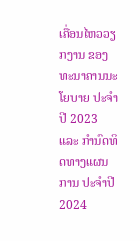ເຄື່ອນໄຫວວຽກງານ ຂອງທະນາຄານນະໂຍບາຍ ປະຈຳປີ 2023 ແລະ ກຳນົດທິດທາງແຜນການ ປະຈຳປີ 2024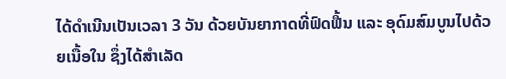ໄດ້ດຳເນີນເປັນເວລາ 3 ວັນ ດ້ວຍບັນຍາກາດທີ່ຟົດຟື້ນ ແລະ ອຸດົມສົມບູນໄປດ້ວຍເນື້ອໃນ ຊຶ່ງໄດ້ສຳເລັດ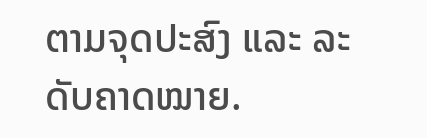ຕາມຈຸດປະສົງ ແລະ ລະດັບຄາດໝາຍ.